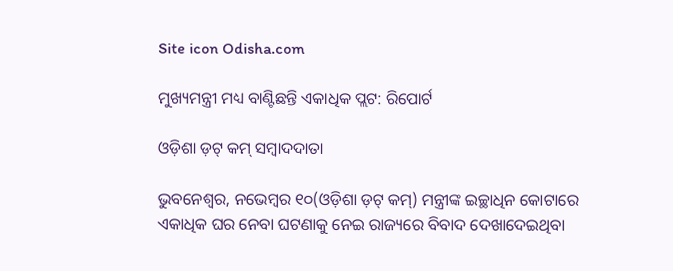Site icon Odisha.com

ମୁଖ୍ୟମନ୍ତ୍ରୀ ମଧ୍ୟ ବାଣ୍ଟିଛନ୍ତି ଏକାଧିକ ପ୍ଲଟ: ରିପୋର୍ଟ

ଓଡ଼ିଶା ଡ଼ଟ୍ କମ୍ ସମ୍ବାଦଦାତା

ଭୁବନେଶ୍ୱର, ନଭେମ୍ବର ୧୦(ଓଡ଼ିଶା ଡ଼ଟ୍ କମ୍) ମନ୍ତ୍ରୀଙ୍କ ଇଚ୍ଛାଧିନ କୋଟାରେ ଏକାଧିକ ଘର ନେବା ଘଟଣାକୁ ନେଇ ରାଜ୍ୟରେ ବିବାଦ ଦେଖାଦେଇଥିବା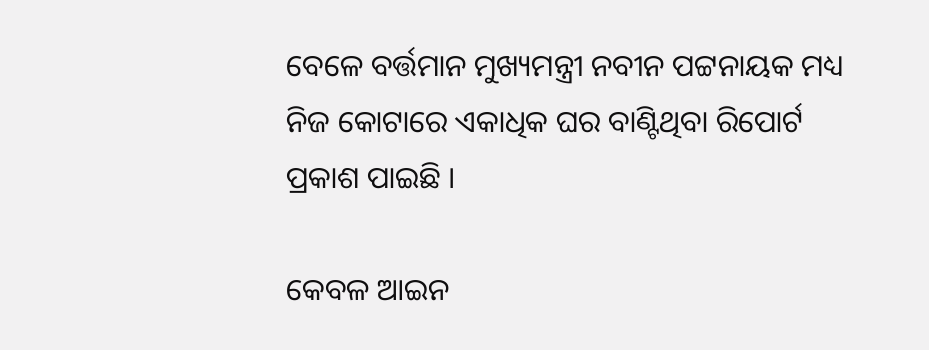ବେଳେ ବର୍ତ୍ତମାନ ମୁଖ୍ୟମନ୍ତ୍ରୀ ନବୀନ ପଟ୍ଟନାୟକ ମଧ୍ୟ ନିଜ କୋଟାରେ ଏକାଧିକ ଘର ବାଣ୍ଟିଥିବା ରିପୋର୍ଟ ପ୍ରକାଶ ପାଇଛି ।

କେବଳ ଆଇନ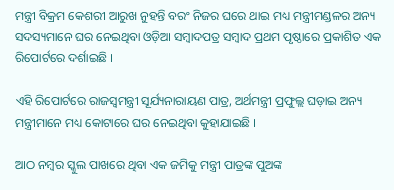ମନ୍ତ୍ରୀ ବିକ୍ରମ କେଶରୀ ଆରୁଖ ନୁହନ୍ତି ବରଂ ନିଜର ଘରେ ଥାଇ ମଧ୍ୟ ମନ୍ତ୍ରୀମଣ୍ଡଳର ଅନ୍ୟ ସଦସ୍ୟମାନେ ଘର ନେଇଥିବା ଓଡ଼ିଆ ସମ୍ବାଦପତ୍ର ସମ୍ବାଦ ପ୍ରଥମ ପୃଷ୍ଠାରେ ପ୍ରକାଶିତ ଏକ ରିପୋର୍ଟରେ ଦର୍ଶାଇଛି ।

ଏହି ରିପୋର୍ଟରେ ରାଜସ୍ୱମନ୍ତ୍ରୀ ସୂର୍ଯ୍ୟନାରାୟଣ ପାତ୍ର, ଅର୍ଥମନ୍ତ୍ରୀ ପ୍ରଫୁଲ୍ଲ ଘଡ଼ାଇ ଅନ୍ୟ ମନ୍ତ୍ରୀମାନେ ମଧ୍ୟ କୋଟାରେ ଘର ନେଇଥିବା କୁହାଯାଇଛି ।

ଆଠ ନମ୍ବର ସ୍କୁଲ ପାଖରେ ଥିବା ଏକ ଜମିକୁ ମନ୍ତ୍ରୀ ପାତ୍ରଙ୍କ ପୁଅଙ୍କ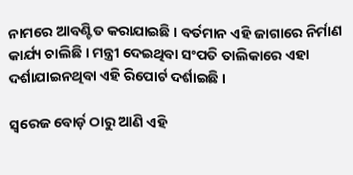ନାମରେ ଆବଣ୍ଟିତ କରାଯାଇଛି । ବର୍ତମାନ ଏହି ଜାଗାରେ ନିର୍ମାଣ କାର୍ଯ୍ୟ ଚାଲିଛି । ମନ୍ତ୍ରୀ ଦେଇଥିବା ସଂପତି ତାଲିକାରେ ଏହା ଦର୍ଶାଯାଇନଥିବା ଏହି ରିପୋର୍ଟ ଦର୍ଶାଇଛି ।

ସ୍ୱରେଜ ବୋର୍ଡ଼ ଠାରୁ ଆଣି ଏହି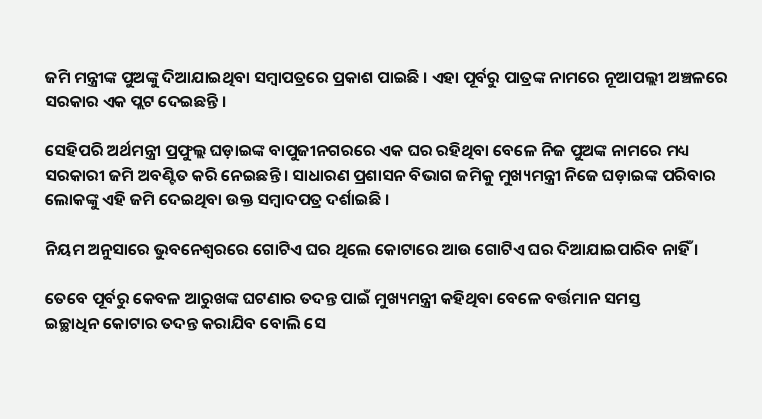ଜମି ମନ୍ତ୍ରୀଙ୍କ ପୁଅଙ୍କୁ ଦିଆଯାଇଥିବା ସମ୍ବାପତ୍ରରେ ପ୍ରକାଶ ପାଇଛି । ଏହା ପୂର୍ବରୁ ପାତ୍ରଙ୍କ ନାମରେ ନୂଆପଲ୍ଲୀ ଅଞ୍ଚଳରେ ସରକାର ଏକ ପ୍ଲଟ ଦେଇଛନ୍ତି ।

ସେହିପରି ଅର୍ଥମନ୍ତ୍ରୀ ପ୍ରଫୁଲ୍ଲ ଘଡ଼ାଇଙ୍କ ବାପୁଜୀନଗରରେ ଏକ ଘର ରହିଥିବା ବେଳେ ନିଜ ପୁଅଙ୍କ ନାମରେ ମଧ୍ୟ ସରକାରୀ ଜମି ଅବଣ୍ଟିତ କରି ନେଇଛନ୍ତି । ସାଧାରଣ ପ୍ରଶାସନ ବିଭାଗ ଜମିକୁ ମୁଖ୍ୟମନ୍ତ୍ରୀ ନିଜେ ଘଡ଼ାଇଙ୍କ ପରିବାର ଲୋକଙ୍କୁ ଏହି ଜମି ଦେଇଥିବା ଉକ୍ତ ସମ୍ବାଦପତ୍ର ଦର୍ଶାଇଛି ।

ନିୟମ ଅନୁସାରେ ଭୁବନେଶ୍ୱରରେ ଗୋଟିଏ ଘର ଥିଲେ କୋଟାରେ ଆଉ ଗୋଟିଏ ଘର ଦିଆଯାଇପାରିବ ନାହିଁ ।

ତେବେ ପୂର୍ବରୁ କେବଳ ଆରୁଖଙ୍କ ଘଟଣାର ତଦନ୍ତ ପାଇଁ ମୁଖ୍ୟମନ୍ତ୍ରୀ କହିଥିବା ବେଳେ ବର୍ତ୍ତମାନ ସମସ୍ତ
ଇଚ୍ଛାଧିନ କୋଟାର ତଦନ୍ତ କରାଯିବ ବୋଲି ସେ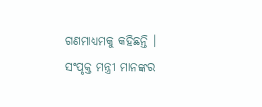ଗଣମାଧ୍ୟମକୁ କହିଛନ୍ତି । ସଂପୃକ୍ତ ମନ୍ତ୍ରୀ ମାନଙ୍କର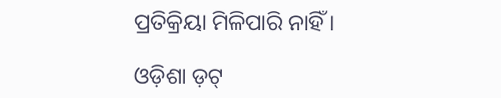ପ୍ରତିକ୍ରିୟା ମିଳିପାରି ନାହିଁ ।

ଓଡ଼ିଶା ଡ଼ଟ୍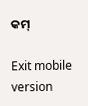କମ୍

Exit mobile version